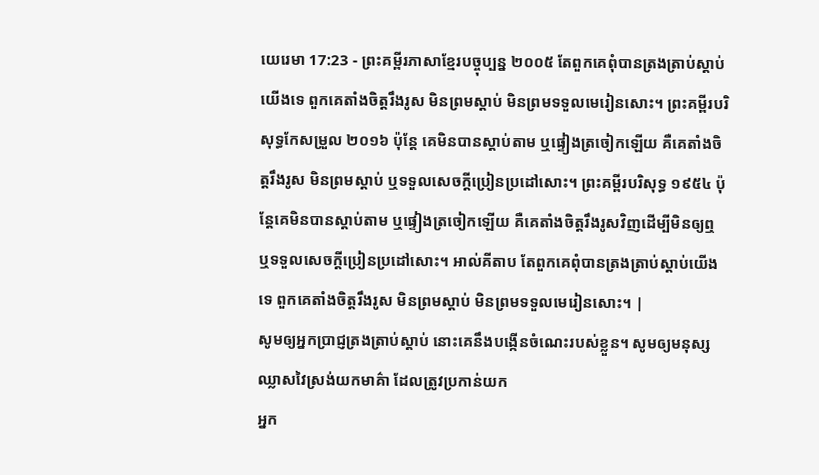យេរេមា 17:23 - ព្រះគម្ពីរភាសាខ្មែរបច្ចុប្បន្ន ២០០៥ តែពួកគេពុំបានត្រងត្រាប់ស្ដាប់យើងទេ ពួកគេតាំងចិត្តរឹងរូស មិនព្រមស្ដាប់ មិនព្រមទទួលមេរៀនសោះ។ ព្រះគម្ពីរបរិសុទ្ធកែសម្រួល ២០១៦ ប៉ុន្តែ គេមិនបានស្តាប់តាម ឬផ្ទៀងត្រចៀកឡើយ គឺគេតាំងចិត្តរឹងរូស មិនព្រមស្ដាប់ ឬទទួលសេចក្ដីប្រៀនប្រដៅសោះ។ ព្រះគម្ពីរបរិសុទ្ធ ១៩៥៤ ប៉ុន្តែគេមិនបានស្តាប់តាម ឬផ្ទៀងត្រចៀកឡើយ គឺគេតាំងចិត្តរឹងរូសវិញដើម្បីមិនឲ្យឮ ឬទទួលសេចក្ដីប្រៀនប្រដៅសោះ។ អាល់គីតាប តែពួកគេពុំបានត្រងត្រាប់ស្ដាប់យើងទេ ពួកគេតាំងចិត្តរឹងរូស មិនព្រមស្ដាប់ មិនព្រមទទួលមេរៀនសោះ។ |
សូមឲ្យអ្នកប្រាជ្ញត្រងត្រាប់ស្ដាប់ នោះគេនឹងបង្កើនចំណេះរបស់ខ្លួន។ សូមឲ្យមនុស្សឈ្លាសវៃស្រង់យកមាគ៌ា ដែលត្រូវប្រកាន់យក
អ្នក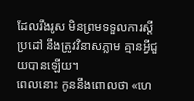ដែលរឹងរូស មិនព្រមទទួលការស្ដីប្រដៅ នឹងត្រូវវិនាសភ្លាម គ្មានអ្វីជួយបានឡើយ។
ពេលនោះ កូននឹងពោលថា «ហេ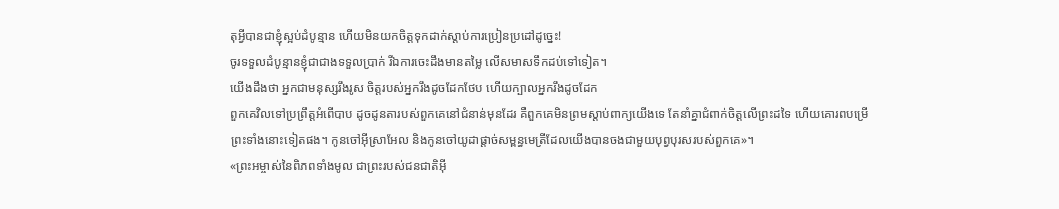តុអ្វីបានជាខ្ញុំស្អប់ដំបូន្មាន ហើយមិនយកចិត្តទុកដាក់ស្ដាប់ការប្រៀនប្រដៅដូច្នេះ!
ចូរទទួលដំបូន្មានខ្ញុំជាជាងទទួលប្រាក់ រីឯការចេះដឹងមានតម្លៃ លើសមាសទឹកដប់ទៅទៀត។
យើងដឹងថា អ្នកជាមនុស្សរឹងរូស ចិត្តរបស់អ្នករឹងដូចដែកថែប ហើយក្បាលអ្នករឹងដូចដែក
ពួកគេវិលទៅប្រព្រឹត្តអំពើបាប ដូចដូនតារបស់ពួកគេនៅជំនាន់មុនដែរ គឺពួកគេមិនព្រមស្ដាប់ពាក្យយើងទេ តែនាំគ្នាជំពាក់ចិត្តលើព្រះដទៃ ហើយគោរពបម្រើព្រះទាំងនោះទៀតផង។ កូនចៅអ៊ីស្រាអែល និងកូនចៅយូដាផ្ដាច់សម្ពន្ធមេត្រីដែលយើងបានចងជាមួយបុព្វបុរសរបស់ពួកគេ»។
«ព្រះអម្ចាស់នៃពិភពទាំងមូល ជាព្រះរបស់ជនជាតិអ៊ី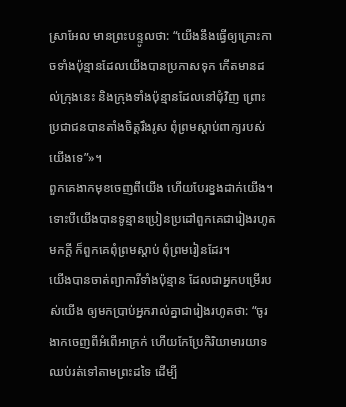ស្រាអែល មានព្រះបន្ទូលថា: “យើងនឹងធ្វើឲ្យគ្រោះកាចទាំងប៉ុន្មានដែលយើងបានប្រកាសទុក កើតមានដល់ក្រុងនេះ និងក្រុងទាំងប៉ុន្មានដែលនៅជុំវិញ ព្រោះប្រជាជនបានតាំងចិត្តរឹងរូស ពុំព្រមស្ដាប់ពាក្យរបស់យើងទេ”»។
ពួកគេងាកមុខចេញពីយើង ហើយបែរខ្នងដាក់យើង។ ទោះបីយើងបានទូន្មានប្រៀនប្រដៅពួកគេជារៀងរហូតមកក្ដី ក៏ពួកគេពុំព្រមស្ដាប់ ពុំព្រមរៀនដែរ។
យើងបានចាត់ព្យាការីទាំងប៉ុន្មាន ដែលជាអ្នកបម្រើរបស់យើង ឲ្យមកប្រាប់អ្នករាល់គ្នាជារៀងរហូតថា: “ចូរងាកចេញពីអំពើអាក្រក់ ហើយកែប្រែកិរិយាមារយាទឈប់រត់ទៅតាមព្រះដទៃ ដើម្បី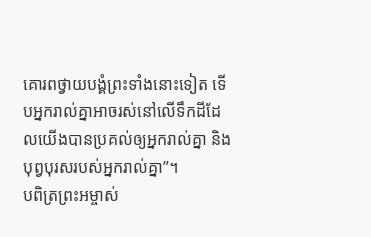គោរពថ្វាយបង្គំព្រះទាំងនោះទៀត ទើបអ្នករាល់គ្នាអាចរស់នៅលើទឹកដីដែលយើងបានប្រគល់ឲ្យអ្នករាល់គ្នា និងបុព្វបុរសរបស់អ្នករាល់គ្នា”។
បពិត្រព្រះអម្ចាស់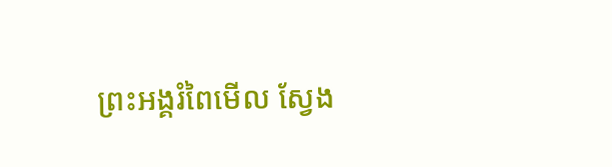ព្រះអង្គរំពៃមើល ស្វែង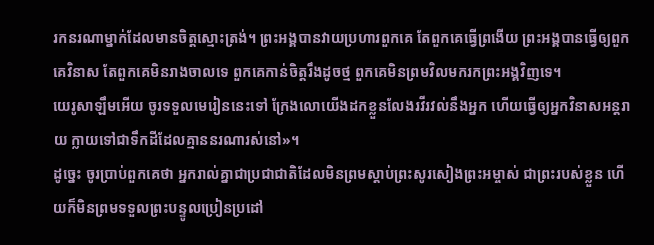រកនរណាម្នាក់ដែលមានចិត្តស្មោះត្រង់។ ព្រះអង្គបានវាយប្រហារពួកគេ តែពួកគេធ្វើព្រងើយ ព្រះអង្គបានធ្វើឲ្យពួកគេវិនាស តែពួកគេមិនរាងចាលទេ ពួកគេកាន់ចិត្តរឹងដូចថ្ម ពួកគេមិនព្រមវិលមករកព្រះអង្គវិញទេ។
យេរូសាឡឹមអើយ ចូរទទួលមេរៀននេះទៅ ក្រែងលោយើងដកខ្លួនលែងរវីរវល់នឹងអ្នក ហើយធ្វើឲ្យអ្នកវិនាសអន្តរាយ ក្លាយទៅជាទឹកដីដែលគ្មាននរណារស់នៅ»។
ដូច្នេះ ចូរប្រាប់ពួកគេថា អ្នករាល់គ្នាជាប្រជាជាតិដែលមិនព្រមស្ដាប់ព្រះសូរសៀងព្រះអម្ចាស់ ជាព្រះរបស់ខ្លួន ហើយក៏មិនព្រមទទួលព្រះបន្ទូលប្រៀនប្រដៅ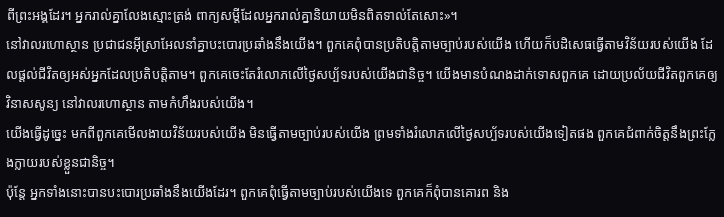ពីព្រះអង្គដែរ។ អ្នករាល់គ្នាលែងស្មោះត្រង់ ពាក្យសម្ដីដែលអ្នករាល់គ្នានិយាយមិនពិតទាល់តែសោះ»។
នៅវាលរហោស្ថាន ប្រជាជនអ៊ីស្រាអែលនាំគ្នាបះបោរប្រឆាំងនឹងយើង។ ពួកគេពុំបានប្រតិបត្តិតាមច្បាប់របស់យើង ហើយក៏បដិសេធធ្វើតាមវិន័យរបស់យើង ដែលផ្ដល់ជីវិតឲ្យអស់អ្នកដែលប្រតិបត្តិតាម។ ពួកគេចេះតែរំលោភលើថ្ងៃសប្ប័ទរបស់យើងជានិច្ច។ យើងមានបំណងដាក់ទោសពួកគេ ដោយប្រល័យជីវិតពួកគេឲ្យវិនាសសូន្យ នៅវាលរហោស្ថាន តាមកំហឹងរបស់យើង។
យើងធ្វើដូច្នេះ មកពីពួកគេមើលងាយវិន័យរបស់យើង មិនធ្វើតាមច្បាប់របស់យើង ព្រមទាំងរំលោភលើថ្ងៃសប្ប័ទរបស់យើងទៀតផង ពួកគេជំពាក់ចិត្តនឹងព្រះក្លែងក្លាយរបស់ខ្លួនជានិច្ច។
ប៉ុន្តែ អ្នកទាំងនោះបានបះបោរប្រឆាំងនឹងយើងដែរ។ ពួកគេពុំធ្វើតាមច្បាប់របស់យើងទេ ពួកគេក៏ពុំបានគោរព និង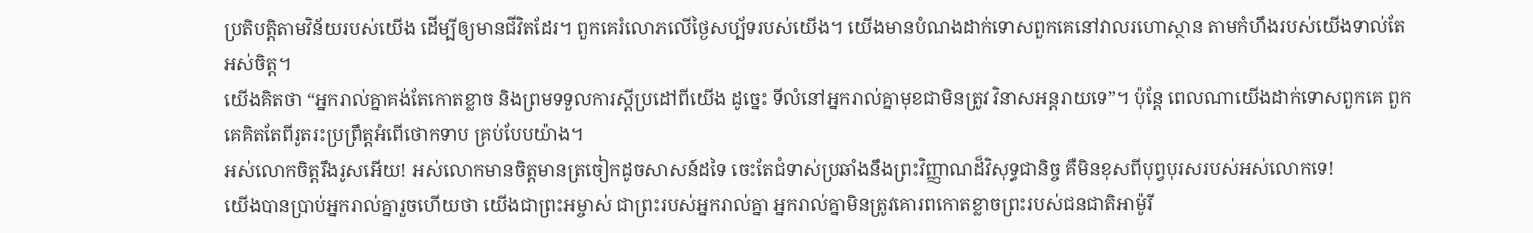ប្រតិបត្តិតាមវិន័យរបស់យើង ដើម្បីឲ្យមានជីវិតដែរ។ ពួកគេរំលោភលើថ្ងៃសប្ប័ទរបស់យើង។ យើងមានបំណងដាក់ទោសពួកគេនៅវាលរហោស្ថាន តាមកំហឹងរបស់យើងទាល់តែអស់ចិត្ត។
យើងគិតថា “អ្នករាល់គ្នាគង់តែកោតខ្លាច និងព្រមទទួលការស្ដីប្រដៅពីយើង ដូច្នេះ ទីលំនៅអ្នករាល់គ្នាមុខជាមិនត្រូវ វិនាសអន្តរាយទេ”។ ប៉ុន្តែ ពេលណាយើងដាក់ទោសពួកគេ ពួកគេគិតតែពីរូតរះប្រព្រឹត្តអំពើថោកទាប គ្រប់បែបយ៉ាង។
អស់លោកចិត្តរឹងរូសអើយ! អស់លោកមានចិត្តមានត្រចៀកដូចសាសន៍ដទៃ ចេះតែជំទាស់ប្រឆាំងនឹងព្រះវិញ្ញាណដ៏វិសុទ្ធជានិច្ច គឺមិនខុសពីបុព្វបុរសរបស់អស់លោកទេ!
យើងបានប្រាប់អ្នករាល់គ្នារួចហើយថា យើងជាព្រះអម្ចាស់ ជាព្រះរបស់អ្នករាល់គ្នា អ្នករាល់គ្នាមិនត្រូវគោរពកោតខ្លាចព្រះរបស់ជនជាតិអាម៉ូរី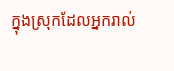ក្នុងស្រុកដែលអ្នករាល់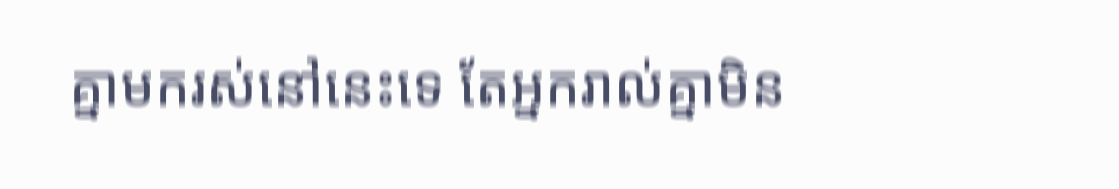គ្នាមករស់នៅនេះទេ តែអ្នករាល់គ្នាមិន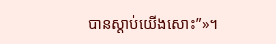បានស្ដាប់យើងសោះ”»។